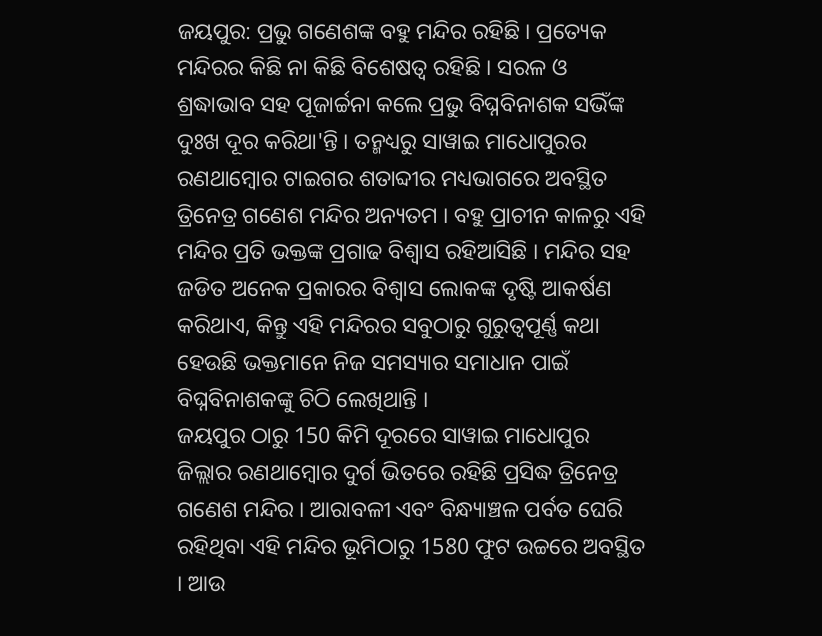ଜୟପୁର: ପ୍ରଭୁ ଗଣେଶଙ୍କ ବହୁ ମନ୍ଦିର ରହିଛି । ପ୍ରତ୍ୟେକ ମନ୍ଦିରର କିଛି ନା କିଛି ବିଶେଷତ୍ବ ରହିଛି । ସରଳ ଓ ଶ୍ରଦ୍ଧାଭାବ ସହ ପୂଜାର୍ଚ୍ଚନା କଲେ ପ୍ରଭୁ ବିଘ୍ନବିନାଶକ ସଭିଁଙ୍କ ଦୁଃଖ ଦୂର କରିଥା'ନ୍ତି । ତନ୍ମଧ୍ୟରୁ ସାୱାଇ ମାଧୋପୁରର ରଣଥାମ୍ବୋର ଟାଇଗର ଶତାବ୍ଦୀର ମଧ୍ୟଭାଗରେ ଅବସ୍ଥିତ ତ୍ରିନେତ୍ର ଗଣେଶ ମନ୍ଦିର ଅନ୍ୟତମ । ବହୁ ପ୍ରାଚୀନ କାଳରୁ ଏହି ମନ୍ଦିର ପ୍ରତି ଭକ୍ତଙ୍କ ପ୍ରଗାଢ ବିଶ୍ବାସ ରହିଆସିଛି । ମନ୍ଦିର ସହ ଜଡିତ ଅନେକ ପ୍ରକାରର ବିଶ୍ବାସ ଲୋକଙ୍କ ଦୃଷ୍ଟି ଆକର୍ଷଣ କରିଥାଏ, କିନ୍ତୁ ଏହି ମନ୍ଦିରର ସବୁଠାରୁ ଗୁରୁତ୍ବପୂର୍ଣ୍ଣ କଥା ହେଉଛି ଭକ୍ତମାନେ ନିଜ ସମସ୍ୟାର ସମାଧାନ ପାଇଁ ବିଘ୍ନବିନାଶକଙ୍କୁ ଚିଠି ଲେଖିଥାନ୍ତି ।
ଜୟପୁର ଠାରୁ 150 କିମି ଦୂରରେ ସାୱାଇ ମାଧୋପୁର ଜିଲ୍ଲାର ରଣଥାମ୍ବୋର ଦୁର୍ଗ ଭିତରେ ରହିଛି ପ୍ରସିଦ୍ଧ ତ୍ରିନେତ୍ର ଗଣେଶ ମନ୍ଦିର । ଆରାବଳୀ ଏବଂ ବିନ୍ଧ୍ୟାଞ୍ଚଳ ପର୍ବତ ଘେରି ରହିଥିବା ଏହି ମନ୍ଦିର ଭୂମିଠାରୁ 1580 ଫୁଟ ଉଚ୍ଚରେ ଅବସ୍ଥିତ । ଆଉ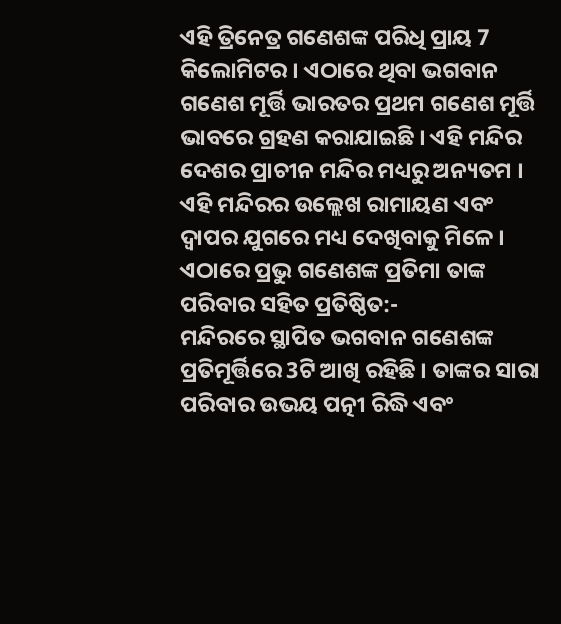ଏହି ତ୍ରିନେତ୍ର ଗଣେଶଙ୍କ ପରିଧି ପ୍ରାୟ 7 କିଲୋମିଟର । ଏଠାରେ ଥିବା ଭଗବାନ ଗଣେଶ ମୂର୍ତ୍ତି ଭାରତର ପ୍ରଥମ ଗଣେଶ ମୂର୍ତ୍ତି ଭାବରେ ଗ୍ରହଣ କରାଯାଇଛି । ଏହି ମନ୍ଦିର ଦେଶର ପ୍ରାଚୀନ ମନ୍ଦିର ମଧ୍ୟରୁ ଅନ୍ୟତମ । ଏହି ମନ୍ଦିରର ଉଲ୍ଲେଖ ରାମାୟଣ ଏବଂ ଦ୍ବାପର ଯୁଗରେ ମଧ୍ୟ ଦେଖିବାକୁ ମିଳେ ।
ଏଠାରେ ପ୍ରଭୁ ଗଣେଶଙ୍କ ପ୍ରତିମା ତାଙ୍କ ପରିବାର ସହିତ ପ୍ରତିଷ୍ଠିତ:-
ମନ୍ଦିରରେ ସ୍ଥାପିତ ଭଗବାନ ଗଣେଶଙ୍କ ପ୍ରତିମୂର୍ତ୍ତିରେ 3ଟି ଆଖି ରହିଛି । ତାଙ୍କର ସାରା ପରିବାର ଉଭୟ ପତ୍ନୀ ରିଦ୍ଧି ଏବଂ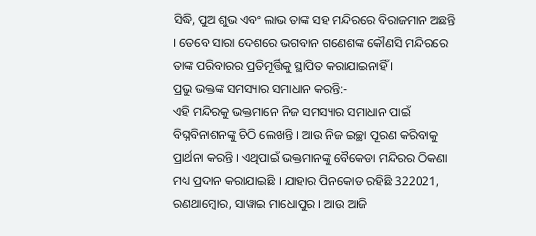ସିଦ୍ଧି, ପୁଅ ଶୁଭ ଏବଂ ଲାଭ ତାଙ୍କ ସହ ମନ୍ଦିରରେ ବିରାଜମାନ ଅଛନ୍ତି । ତେବେ ସାରା ଦେଶରେ ଭଗବାନ ଗଣେଶଙ୍କ କୌଣସି ମନ୍ଦିରରେ ତାଙ୍କ ପରିବାରର ପ୍ରତିମୂର୍ତ୍ତିକୁ ସ୍ଥାପିତ କରାଯାଇନାହିଁ ।
ପ୍ରଭୁ ଭକ୍ତଙ୍କ ସମସ୍ୟାର ସମାଧାନ କରନ୍ତି:-
ଏହି ମନ୍ଦିରକୁ ଭକ୍ତମାନେ ନିଜ ସମସ୍ୟାର ସମାଧାନ ପାଇଁ ବିଘ୍ନବିନାଶନଙ୍କୁ ଚିଠି ଲେଖନ୍ତି । ଆଉ ନିଜ ଇଚ୍ଛା ପୂରଣ କରିବାକୁ ପ୍ରାର୍ଥନା କରନ୍ତି । ଏଥିପାଇଁ ଭକ୍ତମାନଙ୍କୁ ବୈକେଡା ମନ୍ଦିରର ଠିକଣା ମଧ୍ୟ ପ୍ରଦାନ କରାଯାଇଛି । ଯାହାର ପିନକୋଡ ରହିଛି 322021, ରଣଥାମ୍ବୋର, ସାୱାଇ ମାଧୋପୁର । ଆଉ ଆଜି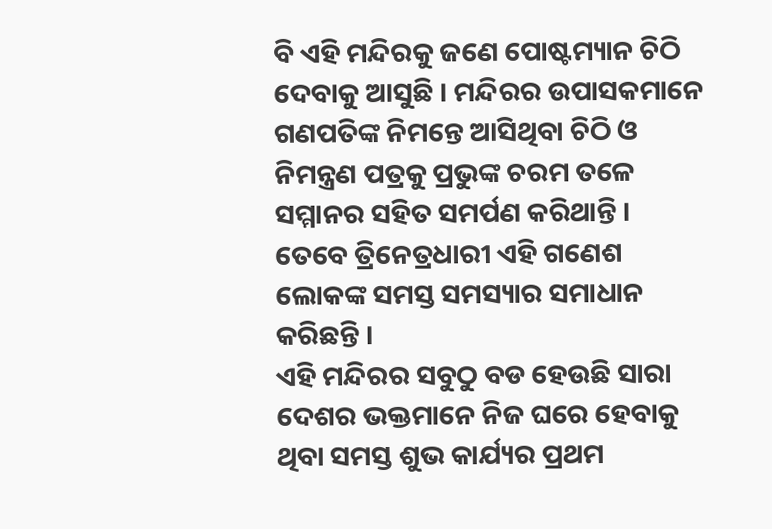ବି ଏହି ମନ୍ଦିରକୁ ଜଣେ ପୋଷ୍ଟମ୍ୟାନ ଚିଠି ଦେବାକୁ ଆସୁଛି । ମନ୍ଦିରର ଉପାସକମାନେ ଗଣପତିଙ୍କ ନିମନ୍ତେ ଆସିଥିବା ଚିଠି ଓ ନିମନ୍ତ୍ରଣ ପତ୍ରକୁ ପ୍ରଭୁଙ୍କ ଚରମ ତଳେ ସମ୍ମାନର ସହିତ ସମର୍ପଣ କରିଥାନ୍ତି । ତେବେ ତ୍ରିନେତ୍ରଧାରୀ ଏହି ଗଣେଶ ଲୋକଙ୍କ ସମସ୍ତ ସମସ୍ୟାର ସମାଧାନ କରିଛନ୍ତି ।
ଏହି ମନ୍ଦିରର ସବୁଠୁ ବଡ ହେଉଛି ସାରା ଦେଶର ଭକ୍ତମାନେ ନିଜ ଘରେ ହେବାକୁ ଥିବା ସମସ୍ତ ଶୁଭ କାର୍ଯ୍ୟର ପ୍ରଥମ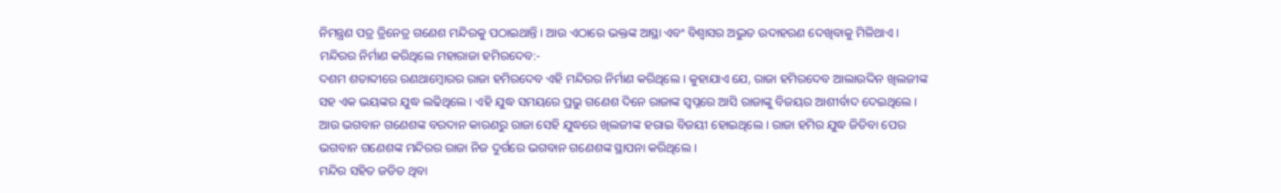ନିମନ୍ତ୍ରଣ ପତ୍ର ତ୍ରିନେତ୍ର ଗଣେଶ ମନ୍ଦିରକୁ ପଠାଇଥାନ୍ତି । ଆଉ ଏଠାରେ ଭକ୍ତଙ୍କ ଆସ୍ଥା ଏବଂ ବିଶ୍ବାସର ଅଦ୍ଭୁତ ଉଦାହରଣ ଦେଖିବାକୁ ମିଳିଥାଏ ।
ମନ୍ଦିରର ନିର୍ମାଣ କରିଥିଲେ ମହାରାଜା ହମିରଦେବ:-
ଦଶମ ଶତାବ୍ଦୀରେ ରଣଥାମ୍ବୋରର ରାଜା ହମିରଦେବ ଏହି ମନ୍ଦିରର ନିର୍ମାଣ କରିଥିଲେ । କୁହାଯାଏ ଯେ, ରାଜା ହମିରଦେବ ଆଲାଉଦ୍ଦିନ ଖିଲଜୀଙ୍କ ସହ ଏକ ଭୟଙ୍କର ଯୁଦ୍ଧ ଲଢିଥିଲେ । ଏହି ଯୁଦ୍ଧ ସମୟରେ ପ୍ରଭୁ ଗଣେଶ ଦିନେ ରାଜାଙ୍କ ସ୍ବପ୍ନରେ ଆସି ରାଜାଙ୍କୁ ବିଜୟର ଆଶୀର୍ବାଦ ଦେଇଥିଲେ । ଆଉ ଭଗବାନ ଗଣେଶଙ୍କ ବରଦାନ କାରଣରୁ ରାଜା ସେହି ଯୁଦ୍ଧରେ ଖିଲଜୀଙ୍କ ହରାଇ ବିଜୟୀ ହୋଇଥିଲେ । ରାଜା ହମିର ଯୁଦ୍ଧ ଜିତିବା ପେର ଭଗବାନ ଗଣେଶଙ୍କ ମନ୍ଦିରର ରାଜା ନିଜ ଦୁର୍ଗରେ ଭଗବାନ ଗଣେଶଙ୍କ ସ୍ଥାପନା କରିଥିଲେ ।
ମନ୍ଦିର ସହିତ ଜଡିତ ଥିବା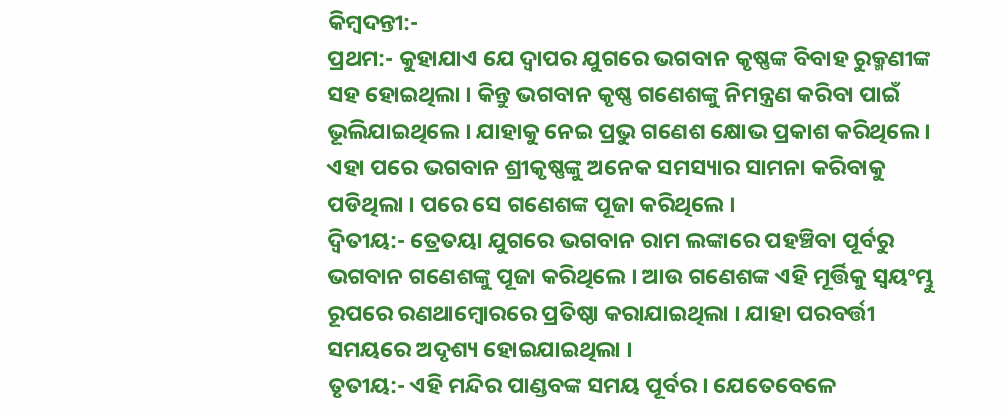କିମ୍ବଦନ୍ତୀ:-
ପ୍ରଥମ:- କୁହାଯାଏ ଯେ ଦ୍ବାପର ଯୁଗରେ ଭଗବାନ କୃଷ୍ଣଙ୍କ ବିବାହ ରୁକ୍ମଣୀଙ୍କ ସହ ହୋଇଥିଲା । କିନ୍ତୁ ଭଗବାନ କୃଷ୍ଣ ଗଣେଶଙ୍କୁ ନିମନ୍ତ୍ରଣ କରିବା ପାଇଁ ଭୂଲିଯାଇଥିଲେ । ଯାହାକୁ ନେଇ ପ୍ରଭୁ ଗଣେଶ କ୍ଷୋଭ ପ୍ରକାଶ କରିଥିଲେ । ଏହା ପରେ ଭଗବାନ ଶ୍ରୀକୃଷ୍ଣଙ୍କୁ ଅନେକ ସମସ୍ୟାର ସାମନା କରିବାକୁ ପଡିଥିଲା । ପରେ ସେ ଗଣେଶଙ୍କ ପୂଜା କରିଥିଲେ ।
ଦ୍ବିତୀୟ:- ତ୍ରେତୟା ଯୁଗରେ ଭଗବାନ ରାମ ଲଙ୍କାରେ ପହଞ୍ଚିବା ପୂର୍ବରୁ ଭଗବାନ ଗଣେଶଙ୍କୁ ପୂଜା କରିଥିଲେ । ଆଉ ଗଣେଶଙ୍କ ଏହି ମୂର୍ତ୍ତିକୁ ସ୍ବୟଂମ୍ଭୁ ରୂପରେ ରଣଥାମ୍ବୋରରେ ପ୍ରତିଷ୍ଠା କରାଯାଇଥିଲା । ଯାହା ପରବର୍ତ୍ତୀ ସମୟରେ ଅଦୃଶ୍ୟ ହୋଇଯାଇଥିଲା ।
ତୃତୀୟ:- ଏହି ମନ୍ଦିର ପାଣ୍ଡବଙ୍କ ସମୟ ପୂର୍ବର । ଯେତେବେଳେ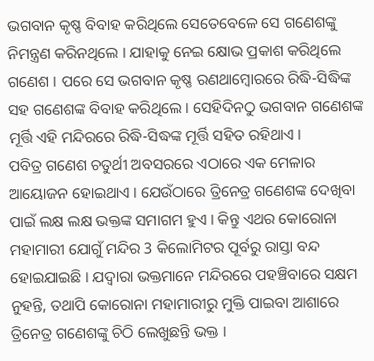ଭଗବାନ କୃଷ୍ଣ ବିବାହ କରିଥିଲେ ସେତେବେଳେ ସେ ଗଣେଶଙ୍କୁ ନିମନ୍ତ୍ରଣ କରିନଥିଲେ । ଯାହାକୁ ନେଇ କ୍ଷୋଭ ପ୍ରକାଶ କରିଥିଲେ ଗଣେଶ । ପରେ ସେ ଭଗବାନ କୃଷ୍ଣ ରଣଥାମ୍ବୋରରେ ରିଦ୍ଧି-ସିଦ୍ଧିଙ୍କ ସହ ଗଣେଶଙ୍କ ବିବାହ କରିଥିଲେ । ସେହିଦିନଠୁ ଭଗବାନ ଗଣେଶଙ୍କ ମୂର୍ତ୍ତି ଏହି ମନ୍ଦିରରେ ରିଦ୍ଧି-ସିଦ୍ଧଙ୍କ ମୂର୍ତ୍ତି ସହିତ ରହିଥାଏ ।
ପବିତ୍ର ଗଣେଶ ଚତୁର୍ଥୀ ଅବସରରେ ଏଠାରେ ଏକ ମେଳାର ଆୟୋଜନ ହୋଇଥାଏ । ଯେଉଁଠାରେ ତ୍ରିନେତ୍ର ଗଣେଶଙ୍କ ଦେଖିବା ପାଇଁ ଲକ୍ଷ ଲକ୍ଷ ଭକ୍ତଙ୍କ ସମାଗମ ହୁଏ । କିନ୍ତୁ ଏଥର କୋରୋନା ମହାମାରୀ ଯୋଗୁଁ ମନ୍ଦିର 3 କିଲୋମିଟର ପୂର୍ବରୁ ରାସ୍ତା ବନ୍ଦ ହୋଇଯାଇଛି । ଯଦ୍ବାରା ଭକ୍ତମାନେ ମନ୍ଦିରରେ ପହଞ୍ଚିବାରେ ସକ୍ଷମ ନୁହନ୍ତି, ତଥାପି କୋରୋନା ମହାମାରୀରୁ ମୁକ୍ତି ପାଇବା ଆଶାରେ ତ୍ରିନେତ୍ର ଗଣେଶଙ୍କୁ ଚିଠି ଲେଖୁଛନ୍ତି ଭକ୍ତ ।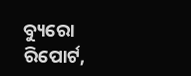ବ୍ୟୁରୋ ରିପୋର୍ଟ,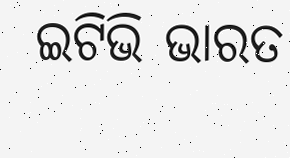ଇଟିଭି ଭାରତ